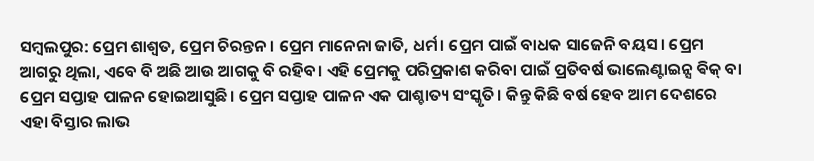ସମ୍ବଲପୁର: ପ୍ରେମ ଶାଶ୍ବତ, ପ୍ରେମ ଚିରନ୍ତନ। ପ୍ରେମ ମାନେନା ଜାତି, ଧର୍ମ। ପ୍ରେମ ପାଇଁ ବାଧକ ସାଜେନି ବୟସ। ପ୍ରେମ ଆଗରୁ ଥିଲା, ଏବେ ବି ଅଛି ଆଉ ଆଗକୁ ବି ରହିବ। ଏହି ପ୍ରେମକୁ ପରିପ୍ରକାଶ କରିବା ପାଇଁ ପ୍ରତିବର୍ଷ ଭାଲେଣ୍ଟାଇନ୍ସ ଵିକ୍ ବା ପ୍ରେମ ସପ୍ତାହ ପାଳନ ହୋଇଆସୁଛି। ପ୍ରେମ ସପ୍ତାହ ପାଳନ ଏକ ପାଶ୍ଚାତ୍ୟ ସଂସ୍କୃତି। କିନ୍ତୁ କିଛି ବର୍ଷ ହେବ ଆମ ଦେଶରେ ଏହା ବିସ୍ତାର ଲାଭ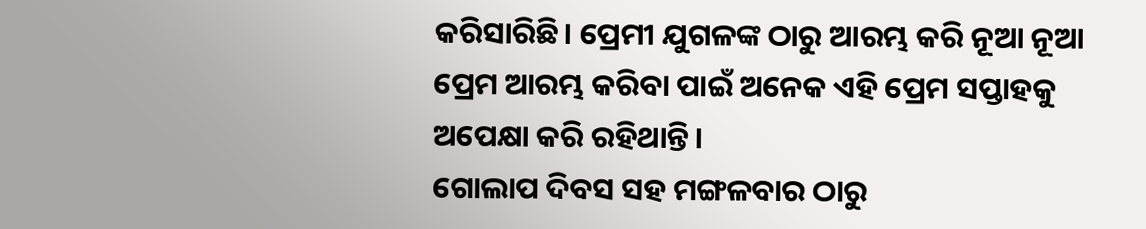କରିସାରିଛି। ପ୍ରେମୀ ଯୁଗଳଙ୍କ ଠାରୁ ଆରମ୍ଭ କରି ନୂଆ ନୂଆ ପ୍ରେମ ଆରମ୍ଭ କରିବା ପାଇଁ ଅନେକ ଏହି ପ୍ରେମ ସପ୍ତାହକୁ ଅପେକ୍ଷା କରି ରହିଥାନ୍ତି।
ଗୋଲାପ ଦିବସ ସହ ମଙ୍ଗଳବାର ଠାରୁ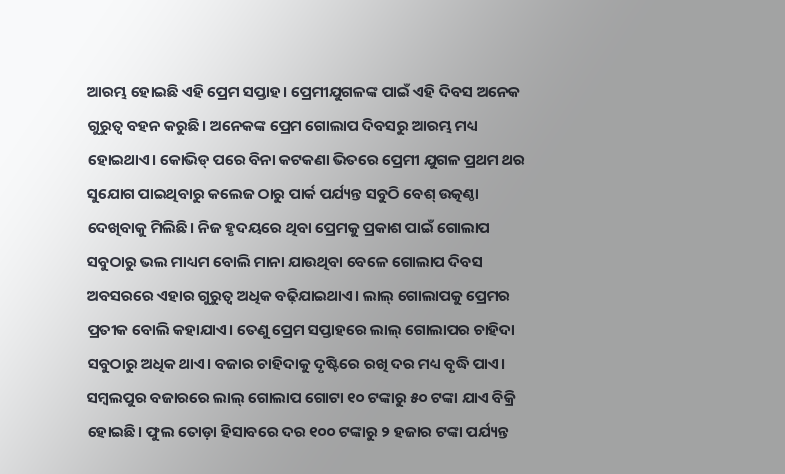ଆରମ୍ଭ ହୋଇଛି ଏହି ପ୍ରେମ ସପ୍ତାହ। ପ୍ରେମୀଯୁଗଳଙ୍କ ପାଇଁ ଏହି ଦିବସ ଅନେକ ଗୁରୁତ୍ବ ବହନ କରୁଛି। ଅନେକଙ୍କ ପ୍ରେମ ଗୋଲାପ ଦିବସରୁ ଆରମ୍ଭ ମଧ୍ୟ ହୋଇଥାଏ। କୋଭିଡ୍ ପରେ ବିନା କଟକଣା ଭିତରେ ପ୍ରେମୀ ଯୁଗଳ ପ୍ରଥମ ଥର ସୁଯୋଗ ପାଇଥିବାରୁ କଲେଜ ଠାରୁ ପାର୍କ ପର୍ଯ୍ୟନ୍ତ ସବୁଠି ବେଶ୍ ଉତ୍କଣ୍ଠା ଦେଖିବାକୁ ମିଲିଛି। ନିଜ ହୃଦୟରେ ଥିବା ପ୍ରେମକୁ ପ୍ରକାଶ ପାଇଁ ଗୋଲାପ ସବୁଠାରୁ ଭଲ ମାଧ୍ୟମ ବୋଲି ମାନା ଯାଉଥିବା ବେଳେ ଗୋଲାପ ଦିବସ ଅବସରରେ ଏହାର ଗୁରୁତ୍ବ ଅଧିକ ବଢ଼ିଯାଇଥାଏ। ଲାଲ୍ ଗୋଲାପକୁ ପ୍ରେମର ପ୍ରତୀକ ବୋଲି କହାଯାଏ। ତେଣୁ ପ୍ରେମ ସପ୍ତାହରେ ଲାଲ୍ ଗୋଲାପର ଚାହିଦା ସବୁଠାରୁ ଅଧିକ ଥାଏ। ବଜାର ଚାହିଦାକୁ ଦୃଷ୍ଟିରେ ରଖି ଦର ମଧ୍ୟ ବୃଦ୍ଧି ପାଏ। ସମ୍ବଲପୁର ବଜାରରେ ଲାଲ୍ ଗୋଲାପ ଗୋଟା ୧୦ ଟଙ୍କାରୁ ୫୦ ଟଙ୍କା ଯାଏ ବିକ୍ରି ହୋଇଛି। ଫୁଲ ତୋଡ଼ା ହିସାବରେ ଦର ୧୦୦ ଟଙ୍କାରୁ ୨ ହଜାର ଟଙ୍କା ପର୍ଯ୍ୟନ୍ତ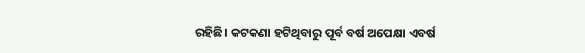ରହିଛି। କଟକଣା ହଟିଥିବାରୁ ପୂର୍ବ ବର୍ଷ ଅପେକ୍ଷା ଏବର୍ଷ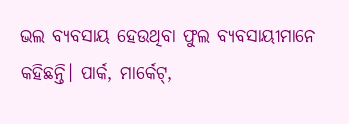ଭଲ ବ୍ୟବସାୟ ହେଉଥିବା ଫୁଲ ବ୍ୟବସାୟୀମାନେ କହିଛନ୍ତି। ପାର୍କ, ମାର୍କେଟ୍,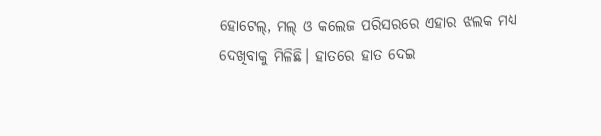ହୋଟେଲ୍, ମଲ୍ ଓ କଲେଜ ପରିସରରେ ଏହାର ଝଲକ ମଧ୍ୟ ଦେଖିବାକୁ ମିଳିଛି। ହାତରେ ହାତ ଦେଇ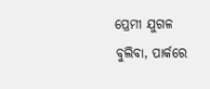ପ୍ରେମୀ ଯୁଗଳ ବୁଲିବା, ପାର୍କରେ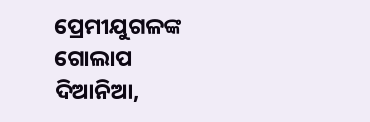ପ୍ରେମୀଯୁଗଳଙ୍କ ଗୋଲାପ ଦିଆନିଆ,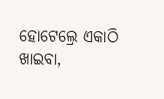ହୋଟେଲ୍ରେ ଏକାଠି ଖାଇବା,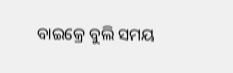ବାଇକ୍ରେ ବୁଲି ସମୟ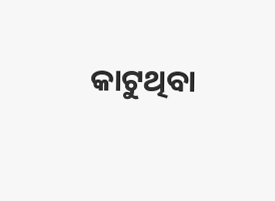କାଟୁଥିବା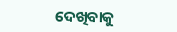ଦେଖିବାକୁ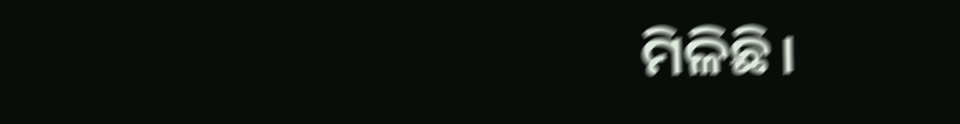ମିଳିଛି।